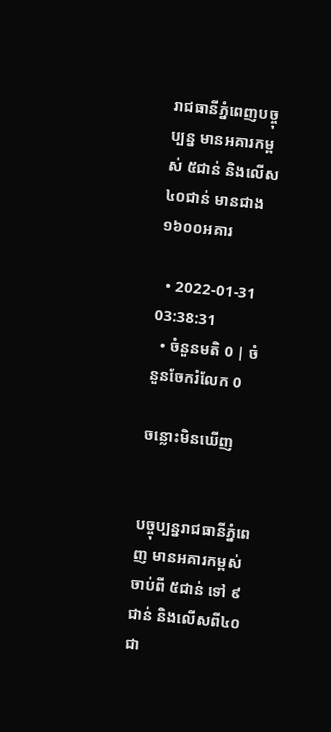រាជធានីភ្នំពេញបច្ចុប្បន្ន មានអគារកម្ពស់ ៥ជាន់ និងលើស៤០ជាន់ មានជាង១៦០០អគារ

  • 2022-01-31 03:38:31
  • ចំនួនមតិ 0 | ចំនួនចែករំលែក 0

ចន្លោះមិនឃើញ


បច្ចុប្បន្នរាជធានីភ្នំពេញ មានអគារកម្ពស់ចាប់ពី ៥ជាន់ ទៅ ៩ជាន់ និងលើសពី៤០ជា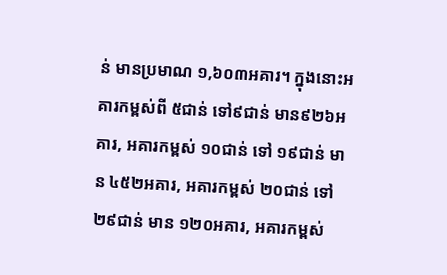ន់ មានប្រមាណ ១,៦០៣អគារ។ ក្នុងនោះអគារកម្ពស់ពី ៥ជាន់ ទៅ៩ជាន់ មាន៩២៦អគារ, អគារកម្ពស់ ១០ជាន់ ទៅ ១៩ជាន់ មាន ៤៥២អគារ, អគារកម្ពស់ ២០ជាន់ ទៅ២៩ជាន់ មាន ១២០អគារ, អគារកម្ពស់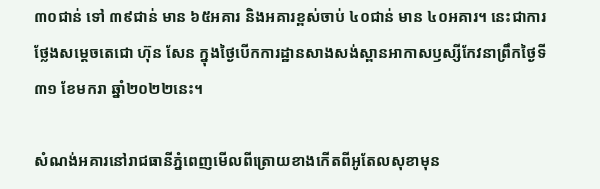៣០ជាន់ ទៅ ៣៩ជាន់ មាន ៦៥អគារ និងអគារខ្ពស់ចាប់ ៤០ជាន់ មាន ៤០អគារ។ នេះជាការថ្លែងសម្តេចតេជោ ហ៊ុន សែន ក្នុងថ្ងៃបើកការដ្ឋានសាងសង់ស្ពានអាកាសឫស្សីកែវនាព្រឹកថ្ងៃទី៣១ ខែមករា ឆ្នាំ២០២២នេះ។

សំណង់អគារនៅរាជធានីភ្នំពេញមើលពីត្រោយខាងកើតពីអូតែលសុខាមុន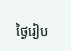ថ្ងៃរៀប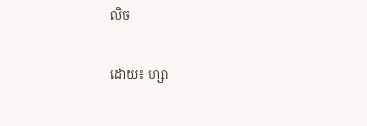លិច

ដោយ៖ ហ្សា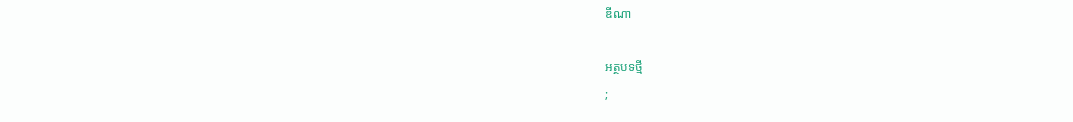ឌីណា

អត្ថបទថ្មី
;